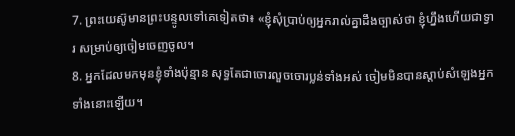7. ព្រះយេស៊ូមានព្រះបន្ទូលទៅគេទៀតថា៖ «ខ្ញុំសុំប្រាប់ឲ្យអ្នករាល់គ្នាដឹងច្បាស់ថា ខ្ញុំហ្នឹងហើយជាទ្វារ សម្រាប់ឲ្យចៀមចេញចូល។
8. អ្នកដែលមកមុនខ្ញុំទាំងប៉ុន្មាន សុទ្ធតែជាចោរលួចចោរប្លន់ទាំងអស់ ចៀមមិនបានស្ដាប់សំឡេងអ្នកទាំងនោះឡើយ។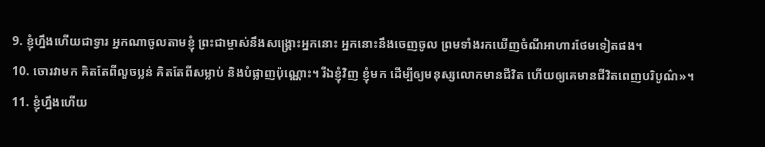9. ខ្ញុំហ្នឹងហើយជាទ្វារ អ្នកណាចូលតាមខ្ញុំ ព្រះជាម្ចាស់នឹងសង្គ្រោះអ្នកនោះ អ្នកនោះនឹងចេញចូល ព្រមទាំងរកឃើញចំណីអាហារថែមទៀតផង។
10. ចោរវាមក គិតតែពីលួចប្លន់ គិតតែពីសម្លាប់ និងបំផ្លាញប៉ុណ្ណោះ។ រីឯខ្ញុំវិញ ខ្ញុំមក ដើម្បីឲ្យមនុស្សលោកមានជីវិត ហើយឲ្យគេមានជីវិតពេញបរិបូណ៌»។
11. ខ្ញុំហ្នឹងហើយ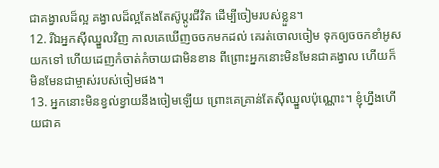ជាគង្វាលដ៏ល្អ គង្វាលដ៏ល្អតែងតែស៊ូប្ដូរជីវិត ដើម្បីចៀមរបស់ខ្លួន។
12. រីឯអ្នកស៊ីឈ្នួលវិញ កាលគេឃើញចចកមកដល់ គេរត់ចោលចៀម ទុកឲ្យចចកខាំអូសយកទៅ ហើយដេញកំចាត់កំចាយជាមិនខាន ពីព្រោះអ្នកនោះមិនមែនជាគង្វាល ហើយក៏មិនមែនជាម្ចាស់របស់ចៀមផង។
13. អ្នកនោះមិនខ្វល់ខ្វាយនឹងចៀមឡើយ ព្រោះគេគ្រាន់តែស៊ីឈ្នួលប៉ុណ្ណោះ។ ខ្ញុំហ្នឹងហើយជាគ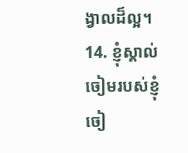ង្វាលដ៏ល្អ។
14. ខ្ញុំស្គាល់ចៀមរបស់ខ្ញុំ ចៀ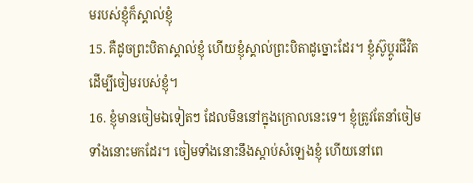មរបស់ខ្ញុំក៏ស្គាល់ខ្ញុំ
15. គឺដូចព្រះបិតាស្គាល់ខ្ញុំ ហើយខ្ញុំស្គាល់ព្រះបិតាដូច្នោះដែរ។ ខ្ញុំស៊ូប្ដូរជីវិត ដើម្បីចៀមរបស់ខ្ញុំ។
16. ខ្ញុំមានចៀមឯទៀតៗ ដែលមិននៅក្នុងក្រោលនេះទេ។ ខ្ញុំត្រូវតែនាំចៀមទាំងនោះមកដែរ។ ចៀមទាំងនោះនឹងស្ដាប់សំឡេងខ្ញុំ ហើយនៅពេ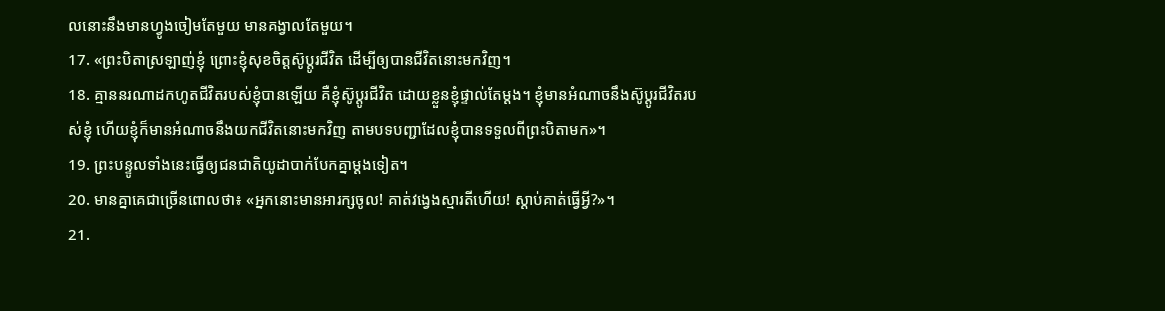លនោះនឹងមានហ្វូងចៀមតែមួយ មានគង្វាលតែមួយ។
17. «ព្រះបិតាស្រឡាញ់ខ្ញុំ ព្រោះខ្ញុំសុខចិត្តស៊ូប្ដូរជីវិត ដើម្បីឲ្យបានជីវិតនោះមកវិញ។
18. គ្មាននរណាដកហូតជីវិតរបស់ខ្ញុំបានឡើយ គឺខ្ញុំស៊ូប្ដូរជីវិត ដោយខ្លួនខ្ញុំផ្ទាល់តែម្ដង។ ខ្ញុំមានអំណាចនឹងស៊ូប្ដូរជីវិតរបស់ខ្ញុំ ហើយខ្ញុំក៏មានអំណាចនឹងយកជីវិតនោះមកវិញ តាមបទបញ្ជាដែលខ្ញុំបានទទួលពីព្រះបិតាមក»។
19. ព្រះបន្ទូលទាំងនេះធ្វើឲ្យជនជាតិយូដាបាក់បែកគ្នាម្ដងទៀត។
20. មានគ្នាគេជាច្រើនពោលថា៖ «អ្នកនោះមានអារក្សចូល! គាត់វង្វេងស្មារតីហើយ! ស្ដាប់គាត់ធ្វើអ្វី?»។
21.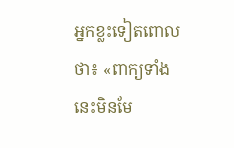អ្នកខ្លះទៀតពោលថា៖ «ពាក្យទាំងនេះមិនមែ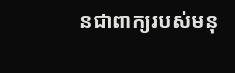នជាពាក្យរបស់មនុ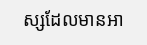ស្សដែលមានអា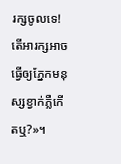រក្សចូលទេ! តើអារក្សអាចធ្វើឲ្យភ្នែកមនុស្សខ្វាក់ភ្លឺកើតឬ?»។